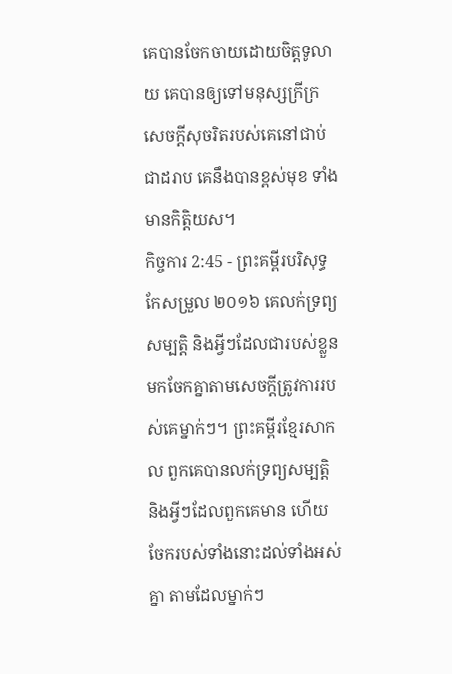គេបានចែកចាយដោយចិត្តទូលាយ គេបានឲ្យទៅមនុស្សក្រីក្រ សេចក្ដីសុចរិតរបស់គេនៅជាប់ជាដរាប គេនឹងបានខ្ពស់មុខ ទាំងមានកិត្តិយស។
កិច្ចការ 2:45 - ព្រះគម្ពីរបរិសុទ្ធកែសម្រួល ២០១៦ គេលក់ទ្រព្យសម្បត្តិ និងអ្វីៗដែលជារបស់ខ្លួន មកចែកគ្នាតាមសេចក្ដីត្រូវការរបស់គេម្នាក់ៗ។ ព្រះគម្ពីរខ្មែរសាកល ពួកគេបានលក់ទ្រព្យសម្បត្តិ និងអ្វីៗដែលពួកគេមាន ហើយចែករបស់ទាំងនោះដល់ទាំងអស់គ្នា តាមដែលម្នាក់ៗ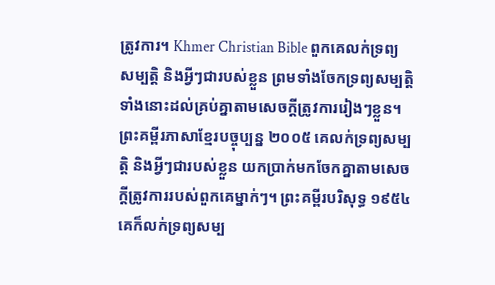ត្រូវការ។ Khmer Christian Bible ពួកគេលក់ទ្រព្យសម្បត្ដិ និងអ្វីៗជារបស់ខ្លួន ព្រមទាំងចែកទ្រព្យសម្បត្ដិទាំងនោះដល់គ្រប់គ្នាតាមសេចក្ដីត្រូវការរៀងៗខ្លួន។ ព្រះគម្ពីរភាសាខ្មែរបច្ចុប្បន្ន ២០០៥ គេលក់ទ្រព្យសម្បត្តិ និងអ្វីៗជារបស់ខ្លួន យកប្រាក់មកចែកគ្នាតាមសេចក្ដីត្រូវការរបស់ពួកគេម្នាក់ៗ។ ព្រះគម្ពីរបរិសុទ្ធ ១៩៥៤ គេក៏លក់ទ្រព្យសម្ប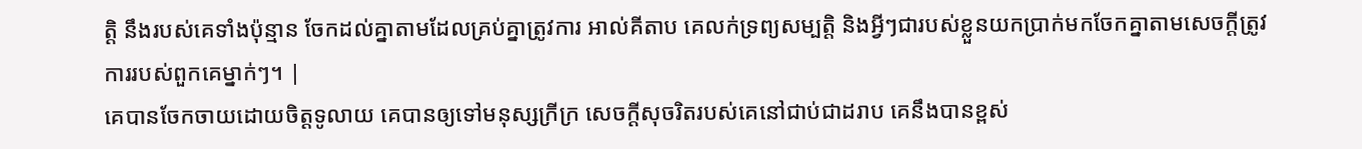ត្តិ នឹងរបស់គេទាំងប៉ុន្មាន ចែកដល់គ្នាតាមដែលគ្រប់គ្នាត្រូវការ អាល់គីតាប គេលក់ទ្រព្យសម្បត្តិ និងអ្វីៗជារបស់ខ្លួនយកប្រាក់មកចែកគ្នាតាមសេចក្ដីត្រូវការរបស់ពួកគេម្នាក់ៗ។ |
គេបានចែកចាយដោយចិត្តទូលាយ គេបានឲ្យទៅមនុស្សក្រីក្រ សេចក្ដីសុចរិតរបស់គេនៅជាប់ជាដរាប គេនឹងបានខ្ពស់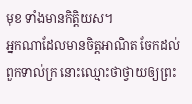មុខ ទាំងមានកិត្តិយស។
អ្នកណាដែលមានចិត្តអាណិត ចែកដល់ពួកទាល់ក្រ នោះឈ្មោះថាថ្វាយឲ្យព្រះ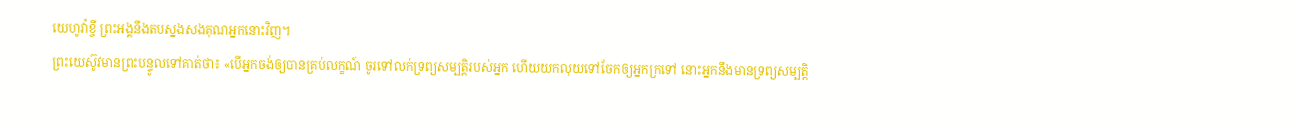យេហូវ៉ាខ្ចី ព្រះអង្គនឹងតបស្នងសងគុណអ្នកនោះវិញ។
ព្រះយេស៊ូវមានព្រះបន្ទូលទៅគាត់ថា៖ «បើអ្នកចង់ឲ្យបានគ្រប់លក្ខណ៍ ចូរទៅលក់ទ្រព្យសម្បត្តិរបស់អ្នក ហើយយកលុយទៅចែកឲ្យអ្នកក្រទៅ នោះអ្នកនឹងមានទ្រព្យសម្បត្តិ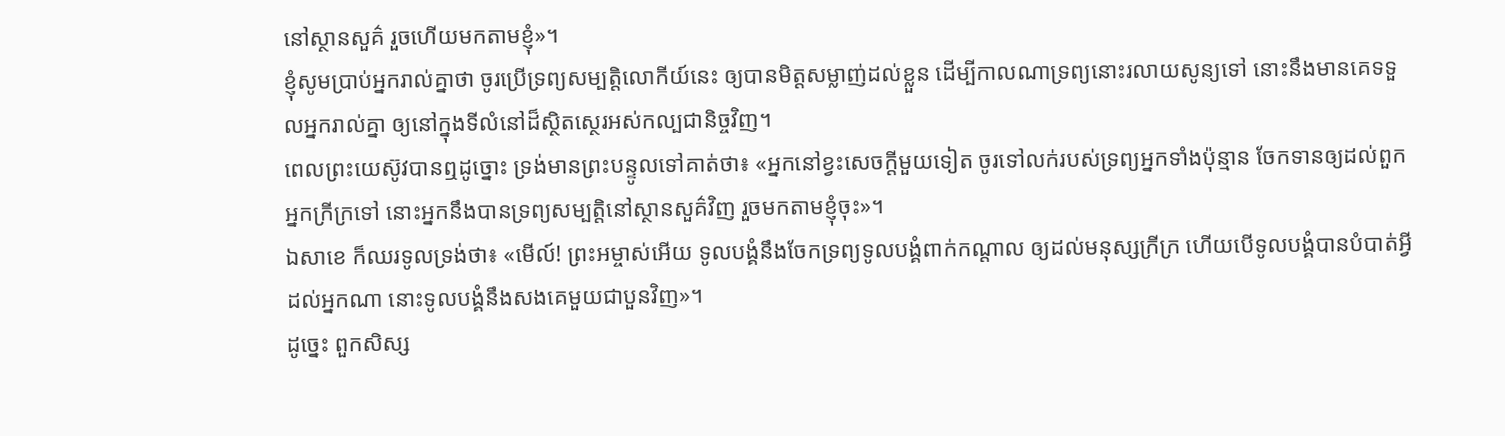នៅស្ថានសួគ៌ រួចហើយមកតាមខ្ញុំ»។
ខ្ញុំសូមប្រាប់អ្នករាល់គ្នាថា ចូរប្រើទ្រព្យសម្បត្តិលោកីយ៍នេះ ឲ្យបានមិត្តសម្លាញ់ដល់ខ្លួន ដើម្បីកាលណាទ្រព្យនោះរលាយសូន្យទៅ នោះនឹងមានគេទទួលអ្នករាល់គ្នា ឲ្យនៅក្នុងទីលំនៅដ៏ស្ថិតស្ថេរអស់កល្បជានិច្ចវិញ។
ពេលព្រះយេស៊ូវបានឮដូច្នោះ ទ្រង់មានព្រះបន្ទូលទៅគាត់ថា៖ «អ្នកនៅខ្វះសេចក្តីមួយទៀត ចូរទៅលក់របស់ទ្រព្យអ្នកទាំងប៉ុន្មាន ចែកទានឲ្យដល់ពួកអ្នកក្រីក្រទៅ នោះអ្នកនឹងបានទ្រព្យសម្បត្តិនៅស្ថានសួគ៌វិញ រួចមកតាមខ្ញុំចុះ»។
ឯសាខេ ក៏ឈរទូលទ្រង់ថា៖ «មើល៍! ព្រះអម្ចាស់អើយ ទូលបង្គំនឹងចែកទ្រព្យទូលបង្គំពាក់កណ្តាល ឲ្យដល់មនុស្សក្រីក្រ ហើយបើទូលបង្គំបានបំបាត់អ្វីដល់អ្នកណា នោះទូលបង្គំនឹងសងគេមួយជាបួនវិញ»។
ដូច្នេះ ពួកសិស្ស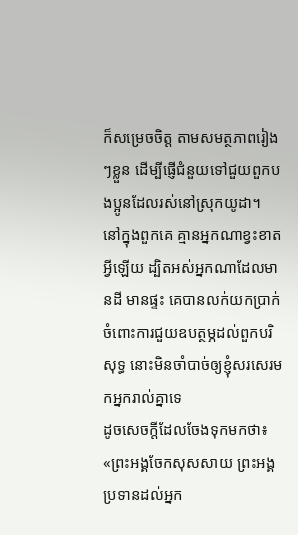ក៏សម្រេចចិត្ត តាមសមត្ថភាពរៀងៗខ្លួន ដើម្បីផ្ញើជំនួយទៅជួយពួកបងប្អូនដែលរស់នៅស្រុកយូដា។
នៅក្នុងពួកគេ គ្មានអ្នកណាខ្វះខាតអ្វីឡើយ ដ្បិតអស់អ្នកណាដែលមានដី មានផ្ទះ គេបានលក់យកប្រាក់
ចំពោះការជួយឧបត្ថម្ភដល់ពួកបរិសុទ្ធ នោះមិនចាំបាច់ឲ្យខ្ញុំសរសេរមកអ្នករាល់គ្នាទេ
ដូចសេចក្តីដែលចែងទុកមកថា៖ «ព្រះអង្គចែកសុសសាយ ព្រះអង្គប្រទានដល់អ្នក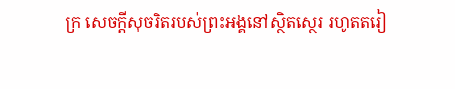ក្រ សេចក្តីសុចរិតរបស់ព្រះអង្គនៅស្ថិតស្ថេរ រហូតតរៀ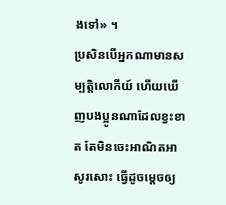ងទៅ» ។
ប្រសិនបើអ្នកណាមានសម្បត្តិលោកីយ៍ ហើយឃើញបងប្អូនណាដែលខ្វះខាត តែមិនចេះអាណិតអាសូរសោះ ធ្វើដូចម្តេចឲ្យ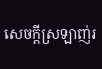សេចក្ដីស្រឡាញ់រ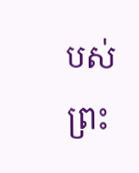បស់ព្រះ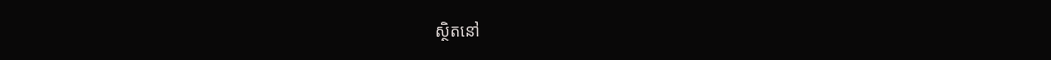ស្ថិតនៅ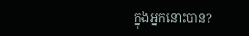ក្នុងអ្នកនោះបាន?